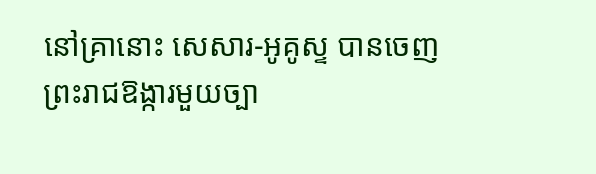នៅគ្រានោះ សេសារ-អូគូស្ទ បានចេញព្រះរាជឱង្ការមួយច្បា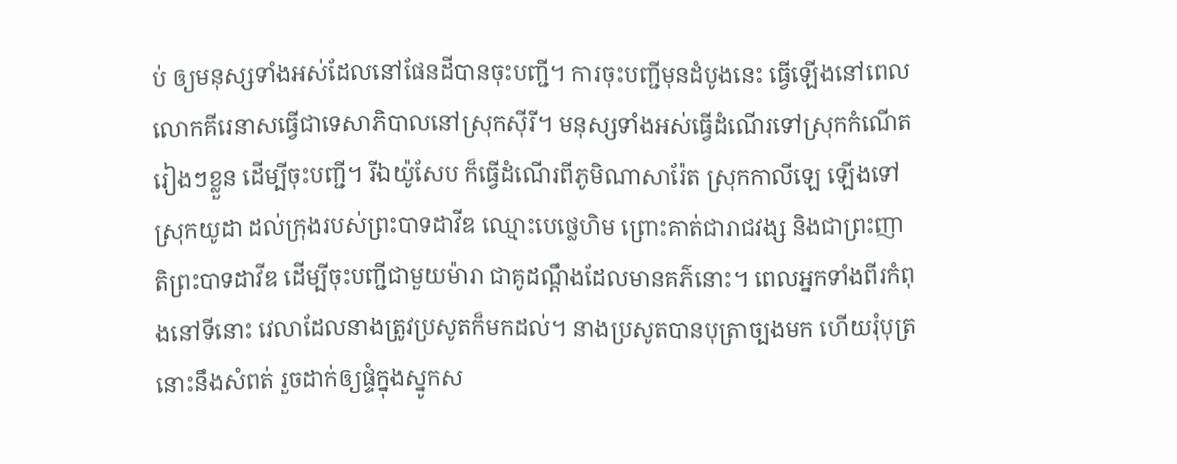ប់ ឲ្យមនុស្សទាំងអស់ដែលនៅផែនដីបានចុះបញ្ជី។ ការចុះបញ្ជីមុនដំបូងនេះ ធ្វើឡើងនៅពេលលោកគីរេនាសធ្វើជាទេសាភិបាលនៅស្រុកស៊ីរី។ មនុស្សទាំងអស់ធ្វើដំណើរទៅស្រុកកំណើតរៀងៗខ្លួន ដើម្បីចុះបញ្ជី។ រីឯយ៉ូសែប ក៏ធ្វើដំណើរពីភូមិណាសារ៉ែត ស្រុកកាលីឡេ ឡើងទៅស្រុកយូដា ដល់ក្រុងរបស់ព្រះបាទដាវីឌ ឈ្មោះបេថ្លេហិម ព្រោះគាត់ជារាជវង្ស និងជាព្រះញាតិព្រះបាទដាវីឌ ដើម្បីចុះបញ្ជីជាមួយម៉ារា ជាគូដណ្តឹងដែលមានគភ៌នោះ។ ពេលអ្នកទាំងពីរកំពុងនៅទីនោះ វេលាដែលនាងត្រូវប្រសូតក៏មកដល់។ នាងប្រសូតបានបុត្រាច្បងមក ហើយរុំបុត្រនោះនឹងសំពត់ រួចដាក់ឲ្យផ្ទំក្នុងស្នូកស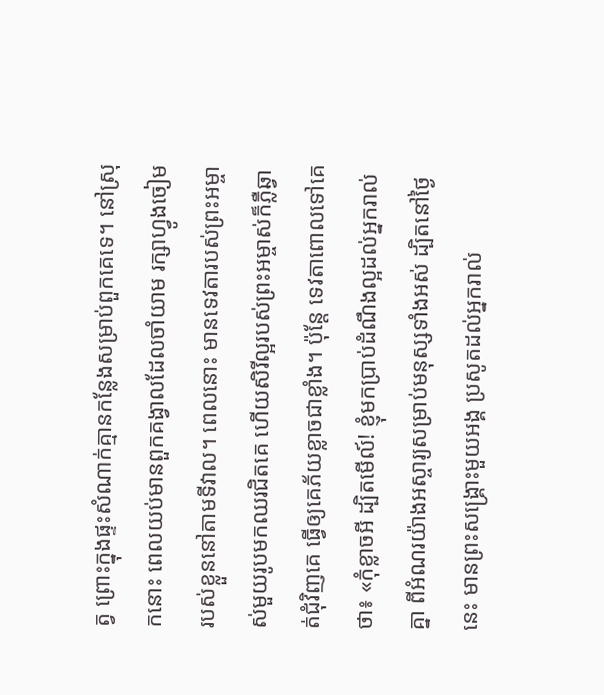ត្វ ព្រោះក្នុងផ្ទះសំណាក់គ្មានកន្លែងសម្រាប់ពួកគេទេ។ នៅស្រុកនោះ ពេលយប់មានពួកគង្វាលដែលចាំយាម រក្សាហ្វូងចៀមរបស់ខ្លួននៅតាមទីវាល។ ពេលនោះ មានទេវតារបស់ព្រះអម្ចាស់មួយរូបមកឈរជិតគេ ហើយសិរីល្អរបស់ព្រះអម្ចាស់ក៏ភ្លឺឆ្វាត់ជុំវិញគេ ធ្វើឲ្យគេភ័យខ្លាចជាខ្លាំង។ ប៉ុន្តែ ទេវតាពោលទៅគេថា៖ «កុំខ្លាចអី ដ្បិតមើល៍! ខ្ញុំមកប្រាប់ដំណឹងល្អដល់អ្នករាល់គ្នា ពីអំណរយ៉ាងអស្ចារ្យសម្រាប់មនុស្សទាំងអស់ ដ្បិតនៅថ្ងៃនេះ មានព្រះសង្គ្រោះមួយអង្គ ប្រសូតដល់អ្នករាល់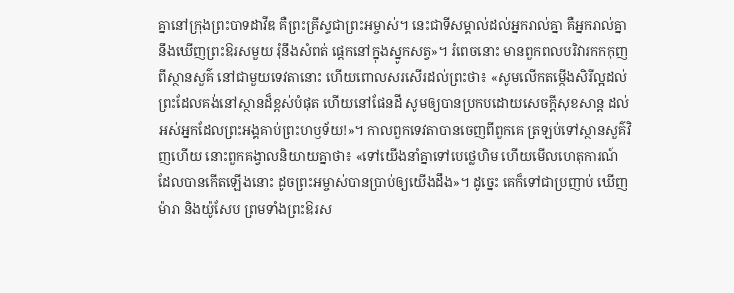គ្នានៅក្រុងព្រះបាទដាវីឌ គឺព្រះគ្រីស្ទជាព្រះអម្ចាស់។ នេះជាទីសម្គាល់ដល់អ្នករាល់គ្នា គឺអ្នករាល់គ្នានឹងឃើញព្រះឱរសមួយ រុំនឹងសំពត់ ផ្តេកនៅក្នុងស្នូកសត្វ»។ រំពេចនោះ មានពួកពលបរិវារកកកុញពីស្ថានសួគ៌ នៅជាមួយទេវតានោះ ហើយពោលសរសើរដល់ព្រះថា៖ «សូមលើកតម្កើងសិរីល្អដល់ព្រះដែលគង់នៅស្ថានដ៏ខ្ពស់បំផុត ហើយនៅផែនដី សូមឲ្យបានប្រកបដោយសេចក្តីសុខសាន្ត ដល់អស់អ្នកដែលព្រះអង្គគាប់ព្រះហឫទ័យ!»។ កាលពួកទេវតាបានចេញពីពួកគេ ត្រឡប់ទៅស្ថានសួគ៌វិញហើយ នោះពួកគង្វាលនិយាយគ្នាថា៖ «ទៅយើងនាំគ្នាទៅបេថ្លេហិម ហើយមើលហេតុការណ៍ដែលបានកើតឡើងនោះ ដូចព្រះអម្ចាស់បានប្រាប់ឲ្យយើងដឹង»។ ដូច្នេះ គេក៏ទៅជាប្រញាប់ ឃើញម៉ារា និងយ៉ូសែប ព្រមទាំងព្រះឱរស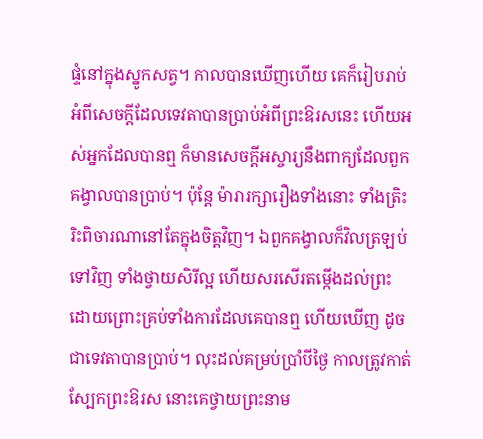ផ្ទំនៅក្នុងស្នូកសត្វ។ កាលបានឃើញហើយ គេក៏រៀបរាប់អំពីសេចក្តីដែលទេវតាបានប្រាប់អំពីព្រះឱរសនេះ ហើយអស់អ្នកដែលបានឮ ក៏មានសេចក្តីអស្ចារ្យនឹងពាក្យដែលពួកគង្វាលបានប្រាប់។ ប៉ុន្តែ ម៉ារារក្សារឿងទាំងនោះ ទាំងត្រិះរិះពិចារណានៅតែក្នុងចិត្តវិញ។ ឯពួកគង្វាលក៏វិលត្រឡប់ទៅវិញ ទាំងថ្វាយសិរីល្អ ហើយសរសើរតម្កើងដល់ព្រះ ដោយព្រោះគ្រប់ទាំងការដែលគេបានឮ ហើយឃើញ ដូចជាទេវតាបានប្រាប់។ លុះដល់គម្រប់ប្រាំបីថ្ងៃ កាលត្រូវកាត់ស្បែកព្រះឱរស នោះគេថ្វាយព្រះនាម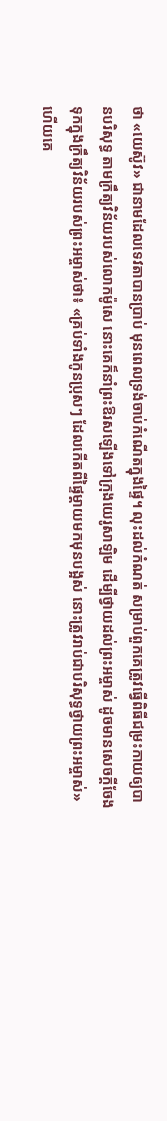ថា «យេស៊ូវ» ជានាមដែលទេវតាបានប្រាប់ មុនពេលទ្រង់ចាប់កំណើតក្នុងផ្ទៃ។ លុះដល់កំណត់ សម្រាប់ពួកគេត្រូវធ្វើពិធីជម្រះកាយឲ្យបានបរិសុទ្ធ តាមក្រឹត្យវិន័យរបស់លោកម៉ូសេ នោះគេក៏នាំព្រះឱរសឡើងទៅក្រុងយេរូសាឡិម ដើម្បីថ្វាយដល់ព្រះអម្ចាស់ ដូចមានសេចក្តីចែងទុកក្នុងក្រឹត្យវិន័យរបស់ព្រះអម្ចាស់ថា៖ «គ្រប់ទាំងកូនប្រុសៗ ដែលកើតពីផ្ទៃម្តាយមកមុនបង្អស់ នោះត្រូវរាប់ជាបរិសុទ្ធថ្វាយព្រះអម្ចាស់» ហើយគេ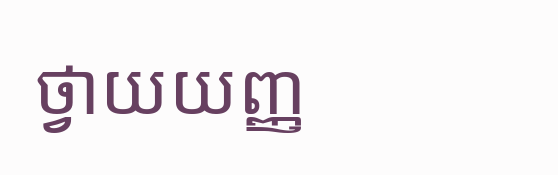ថ្វាយយញ្ញ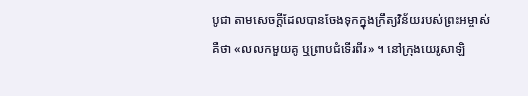បូជា តាមសេចក្តីដែលបានចែងទុកក្នុងក្រឹត្យវិន័យរបស់ព្រះអម្ចាស់ គឺថា «លលកមួយគូ ឬព្រាបជំទើរពីរ» ។ នៅក្រុងយេរូសាឡិ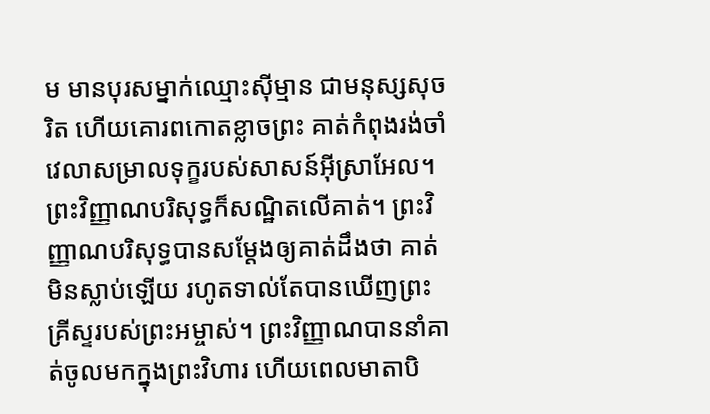ម មានបុរសម្នាក់ឈ្មោះស៊ីម្មាន ជាមនុស្សសុចរិត ហើយគោរពកោតខ្លាចព្រះ គាត់កំពុងរង់ចាំវេលាសម្រាលទុក្ខរបស់សាសន៍អ៊ីស្រាអែល។ ព្រះវិញ្ញាណបរិសុទ្ធក៏សណ្ឋិតលើគាត់។ ព្រះវិញ្ញាណបរិសុទ្ធបានសម្តែងឲ្យគាត់ដឹងថា គាត់មិនស្លាប់ឡើយ រហូតទាល់តែបានឃើញព្រះគ្រីស្ទរបស់ព្រះអម្ចាស់។ ព្រះវិញ្ញាណបាននាំគាត់ចូលមកក្នុងព្រះវិហារ ហើយពេលមាតាបិ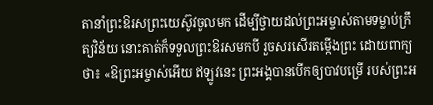តានាំព្រះឱរសព្រះយេស៊ូវចូលមក ដើម្បីថ្វាយដល់ព្រះអម្ចាស់តាមទម្លាប់ក្រឹត្យវិន័យ នោះគាត់ក៏ទទួលព្រះឱរសមកបី រួចសរសើរតម្កើងព្រះ ដោយពាក្យថា៖ «ឱព្រះអម្ចាស់អើយ ឥឡូវនេះ ព្រះអង្គបានបើកឲ្យបាវបម្រើ របស់ព្រះអ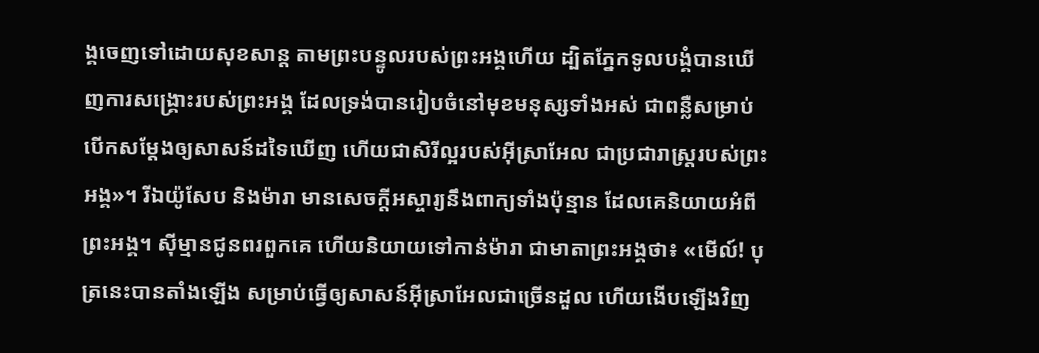ង្គចេញទៅដោយសុខសាន្ត តាមព្រះបន្ទូលរបស់ព្រះអង្គហើយ ដ្បិតភ្នែកទូលបង្គំបានឃើញការសង្គ្រោះរបស់ព្រះអង្គ ដែលទ្រង់បានរៀបចំនៅមុខមនុស្សទាំងអស់ ជាពន្លឺសម្រាប់បើកសម្តែងឲ្យសាសន៍ដទៃឃើញ ហើយជាសិរីល្អរបស់អ៊ីស្រាអែល ជាប្រជារាស្ត្ររបស់ព្រះអង្គ»។ រីឯយ៉ូសែប និងម៉ារា មានសេចក្តីអស្ចារ្យនឹងពាក្យទាំងប៉ុន្មាន ដែលគេនិយាយអំពីព្រះអង្គ។ ស៊ីម្មានជូនពរពួកគេ ហើយនិយាយទៅកាន់ម៉ារា ជាមាតាព្រះអង្គថា៖ «មើល៍! បុត្រនេះបានតាំងឡើង សម្រាប់ធ្វើឲ្យសាសន៍អ៊ីស្រាអែលជាច្រើនដួល ហើយងើបឡើងវិញ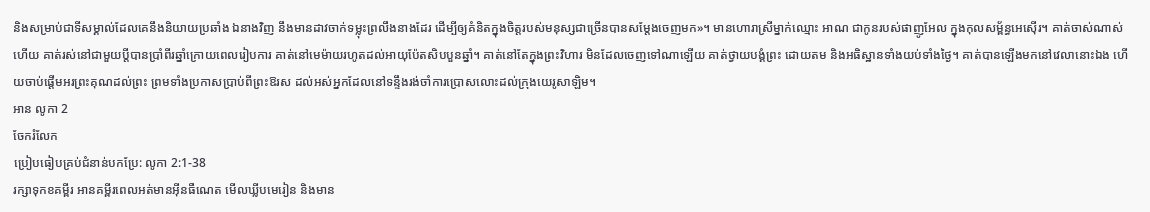និងសម្រាប់ជាទីសម្គាល់ដែលគេនឹងនិយាយប្រឆាំង ឯនាងវិញ នឹងមានដាវចាក់ទម្លុះព្រលឹងនាងដែរ ដើម្បីឲ្យគំនិតក្នុងចិត្តរបស់មនុស្សជាច្រើនបានសម្តែងចេញមក»។ មានហោរាស្រីម្នាក់ឈ្មោះ អាណ ជាកូនរបស់ផាញូអែល ក្នុងកុលសម្ព័ន្ធអេស៊ើរ។ គាត់ចាស់ណាស់ហើយ គាត់រស់នៅជាមួយប្តីបានប្រាំពីរឆ្នាំក្រោយពេលរៀបការ គាត់នៅមេម៉ាយរហូតដល់អាយុប៉ែតសិបបួនឆ្នាំ។ គាត់នៅតែក្នុងព្រះវិហារ មិនដែលចេញទៅណាឡើយ គាត់ថ្វាយបង្គំព្រះ ដោយតម និងអធិស្ឋានទាំងយប់ទាំងថ្ងៃ។ គាត់បានឡើងមកនៅវេលានោះឯង ហើយចាប់ផ្តើមអរព្រះគុណដល់ព្រះ ព្រមទាំងប្រកាសប្រាប់ពីព្រះឱរស ដល់អស់អ្នកដែលនៅទន្ទឹងរង់ចាំការប្រោសលោះដល់ក្រុងយេរូសាឡិម។
អាន លូកា 2
ចែករំលែក
ប្រៀបធៀបគ្រប់ជំនាន់បកប្រែ: លូកា 2:1-38
រក្សាទុកខគម្ពីរ អានគម្ពីរពេលអត់មានអ៊ីនធឺណេត មើលឃ្លីបមេរៀន និងមាន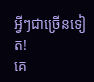អ្វីៗជាច្រើនទៀត!
គេ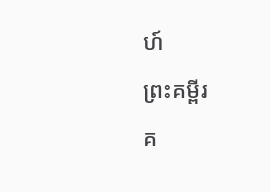ហ៍
ព្រះគម្ពីរ
គ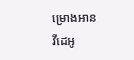ម្រោងអាន
វីដេអូ